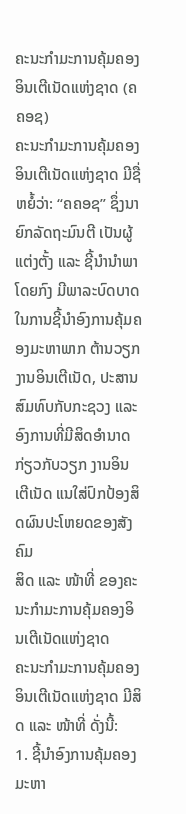ຄະນະກຳມະການຄຸ້ມຄອງອິນເຕີເນັດແຫ່ງຊາດ (ຄຄອຊ)
ຄະນະກຳມະການຄຸ້ມຄອງອິນເຕີເນັດແຫ່ງຊາດ ມີຊື່ຫຍໍ້ວ່າ: “ຄຄອຊ” ຊຶ່ງນາຍົກລັດຖະມົນຕີ ເປັນຜູ້ແຕ່ງຕັ້ງ ແລະ ຊີ້ນຳນຳພາໂດຍກົງ ມີພາລະບົດບາດໃນການຊີ້ນຳອົງການຄຸ້ມຄອງມະຫາພາກ ຕ້ານວຽກງານອິນເຕີເນັດ, ປະສານສົມທົບກັບກະຊວງ ແລະ ອົງການທີ່ມີສິດອຳນາດ ກ່ຽວກັບວຽກ ງານອິນເຕີເນັດ ແນໃສ່ປົກປ້ອງສິດຜົນປະໂຫຍດຂອງສັງຄົມ
ສິດ ແລະ ໜ້າທີ່ ຂອງຄະນະກຳມະການຄຸ້ມຄອງອິນເຕີເນັດແຫ່ງຊາດ
ຄະນະກຳມະການຄຸ້ມຄອງອິນເຕີເນັດແຫ່ງຊາດ ມີສິດ ແລະ ໜ້າທີ່ ດັ່ງນີ້:
1. ຊີ້ນຳອົງການຄຸ້ມຄອງມະຫາ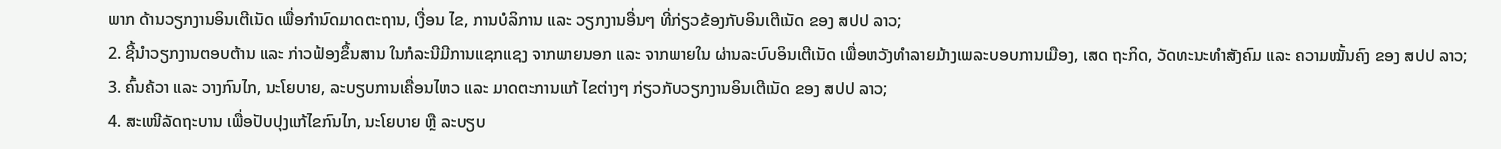ພາກ ດ້ານວຽກງານອິນເຕີເນັດ ເພື່ອກຳນົດມາດຕະຖານ, ເງື່ອນ ໄຂ, ການບໍລິການ ແລະ ວຽກງານອື່ນໆ ທີ່ກ່ຽວຂ້ອງກັບອິນເຕີເນັດ ຂອງ ສປປ ລາວ;
2. ຊີ້ນຳວຽກງານຕອບຕ້ານ ແລະ ກ່າວຟ້ອງຂຶ້ນສານ ໃນກໍລະນີມີການແຊກແຊງ ຈາກພາຍນອກ ແລະ ຈາກພາຍໃນ ຜ່ານລະບົບອິນເຕີເນັດ ເພື່ອຫວັງທຳລາຍມ້າງເພລະບອບການເມືອງ, ເສດ ຖະກິດ, ວັດທະນະທຳສັງຄົມ ແລະ ຄວາມໝັ້ນຄົງ ຂອງ ສປປ ລາວ;
3. ຄົ້ນຄ້ວາ ແລະ ວາງກົນໄກ, ນະໂຍບາຍ, ລະບຽບການເຄື່ອນໄຫວ ແລະ ມາດຕະການແກ້ ໄຂຕ່າງໆ ກ່ຽວກັບວຽກງານອິນເຕີເນັດ ຂອງ ສປປ ລາວ;
4. ສະເໜີລັດຖະບານ ເພື່ອປັບປຸງແກ້ໄຂກົນໄກ, ນະໂຍບາຍ ຫຼື ລະບຽບ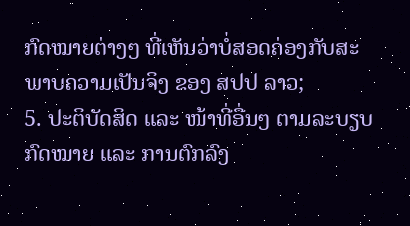ກົດໝາຍຕ່າງໆ ທີ່ເຫັນວ່າບໍ່ສອດຄ່ອງກັບສະພາບຄວາມເປັນຈິງ ຂອງ ສປປ ລາວ;
5. ປະຕິບັດສິດ ແລະ ໜ້າທີ່ອື່ນໆ ຕາມລະບຽບກົດໝາຍ ແລະ ການຕົກລົງ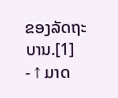ຂອງລັດຖະບານ.[1]
- ↑ ມາດ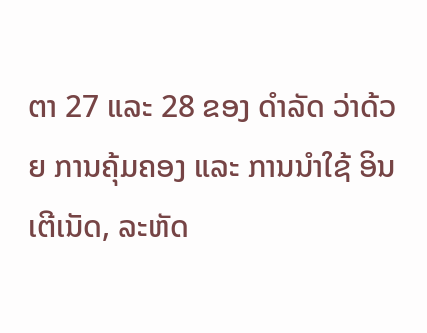ຕາ 27 ແລະ 28 ຂອງ ດຳລັດ ວ່າດ້ວຍ ການຄຸ້ມຄອງ ແລະ ການນຳໃຊ້ ອິນເຕີເນັດ, ລະຫັດ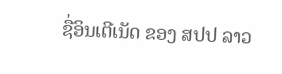ຊື່ອິນເຕີເນັດ ຂອງ ສປປ ລາວ